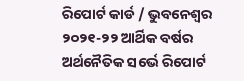ରିପୋର୍ଟ କାର୍ଡ / ଭୁବନେଶ୍ଵର ୨୦୨୧-୨୨ ଆର୍ଥିକ ବର୍ଷର ଅର୍ଥନୈତିକ ସର୍ଭେ ରିପୋର୍ଟ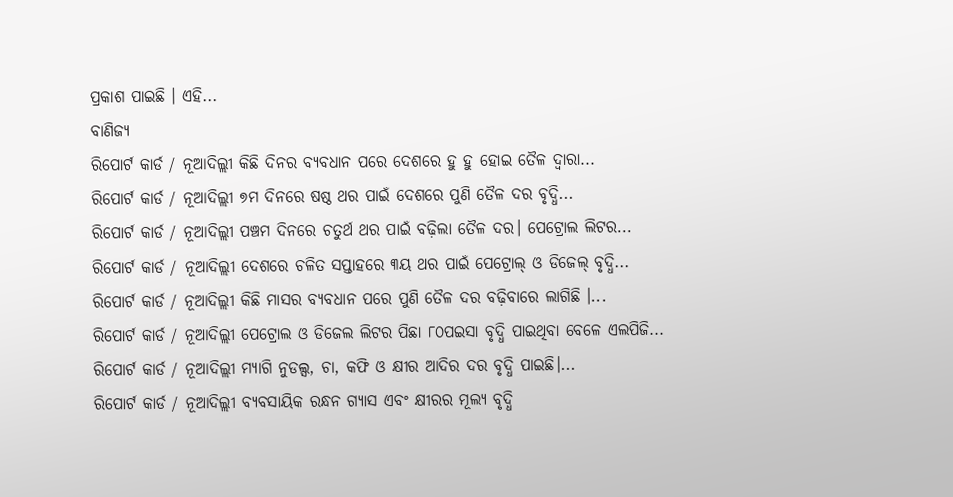ପ୍ରକାଶ ପାଇଛି । ଏହି...
ବାଣିଜ୍ୟ
ରିପୋର୍ଟ କାର୍ଡ / ନୂଆଦିଲ୍ଲୀ କିଛି ଦିନର ବ୍ୟବଧାନ ପରେ ଦେଶରେ ହୁ ହୁ ହୋଇ ତୈଳ ଦ୍ୱାରା...
ରିପୋର୍ଟ କାର୍ଡ / ନୂଆଦିଲ୍ଲୀ ୭ମ ଦିନରେ ଷଷ୍ଠ ଥର ପାଇଁ ଦେଶରେ ପୁଣି ତୈଳ ଦର ବୃଦ୍ଧି...
ରିପୋର୍ଟ କାର୍ଡ / ନୂଆଦିଲ୍ଲୀ ପଞ୍ଚମ ଦିନରେ ଚତୁର୍ଥ ଥର ପାଇଁ ବଢ଼ିଲା ତୈଳ ଦର। ପେଟ୍ରୋଲ ଲିଟର...
ରିପୋର୍ଟ କାର୍ଡ / ନୂଆଦିଲ୍ଲୀ ଦେଶରେ ଚଳିତ ସପ୍ତାହରେ ୩ୟ ଥର ପାଇଁ ପେଟ୍ରୋଲ୍ ଓ ଡିଜେଲ୍ ବୃଦ୍ଧି...
ରିପୋର୍ଟ କାର୍ଡ / ନୂଆଦିଲ୍ଲୀ କିଛି ମାସର ବ୍ୟବଧାନ ପରେ ପୁଣି ତୈଳ ଦର ବଢ଼ିବାରେ ଲାଗିଛି ।...
ରିପୋର୍ଟ କାର୍ଡ / ନୂଆଦିଲ୍ଲୀ ପେଟ୍ରୋଲ ଓ ଡିଜେଲ ଲିଟର ପିଛା ୮୦ପଇସା ବୃଦ୍ଧି ପାଇଥିବା ବେଳେ ଏଲପିଜି...
ରିପୋର୍ଟ କାର୍ଡ / ନୂଆଦିଲ୍ଲୀ ମ୍ୟାଗି ନୁଡଲ୍ସ, ଚା, କଫି ଓ କ୍ଷୀର ଆଦିର ଦର ବୃଦ୍ଧି ପାଇଛି।...
ରିପୋର୍ଟ କାର୍ଡ / ନୂଆଦିଲ୍ଲୀ ବ୍ୟବସାୟିକ ରନ୍ଧନ ଗ୍ୟାସ ଏବଂ କ୍ଷୀରର ମୂଲ୍ୟ ବୃଦ୍ଧି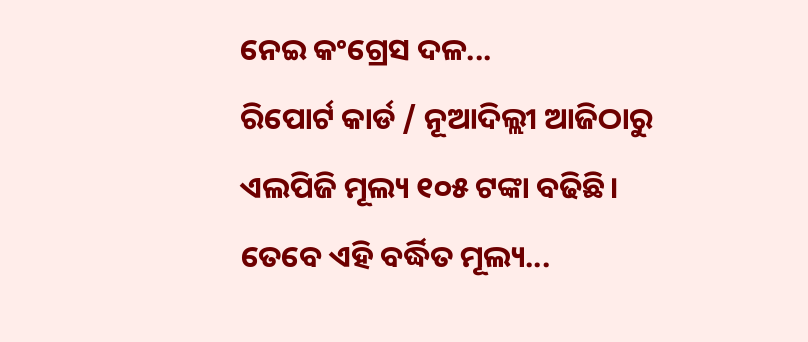ନେଇ କଂଗ୍ରେସ ଦଳ...
ରିପୋର୍ଟ କାର୍ଡ / ନୂଆଦିଲ୍ଲୀ ଆଜିଠାରୁ ଏଲପିଜି ମୂଲ୍ୟ ୧୦୫ ଟଙ୍କା ବଢିଛି। ତେବେ ଏହି ବର୍ଦ୍ଧିତ ମୂଲ୍ୟ...